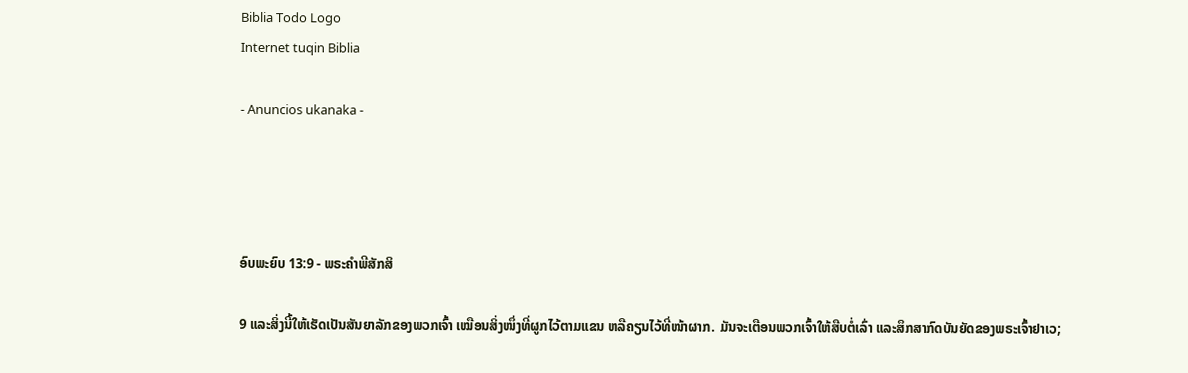Biblia Todo Logo
Internet tuqin Biblia

- Anuncios ukanaka -




ອົບພະຍົບ 13:9 - ພຣະຄຳພີສັກສິ

9 ແລະສິ່ງນີ້ໃຫ້ເຮັດເປັນສັນຍາລັກຂອງພວກເຈົ້າ ເໝືອນສິ່ງໜຶ່ງທີ່ຜູກໄວ້ຕາມແຂນ ຫລືຄຽນໄວ້ທີ່ໜ້າຜາກ. ມັນຈະເຕືອນພວກເຈົ້າໃຫ້ສືບຕໍ່ເລົ່າ ແລະສຶກສາກົດບັນຍັດຂອງພຣະເຈົ້າຢາເວ;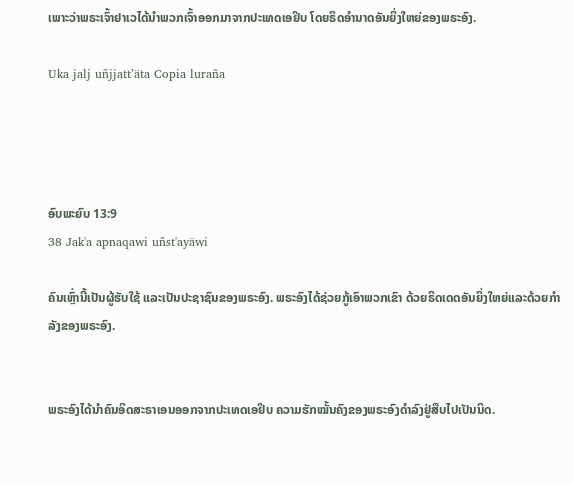ເພາະວ່າພຣະເຈົ້າຢາເວໄດ້ນຳພວກເຈົ້າອອກມາຈາກປະເທດເອຢິບ ໂດຍຣິດອຳນາດອັນຍິ່ງໃຫຍ່ຂອງພຣະອົງ.

Uka jalj uñjjattʼäta Copia luraña




ອົບພະຍົບ 13:9
38 Jak'a apnaqawi uñst'ayäwi

ຄົນເຫຼົ່ານີ້ເປັນຜູ້ຮັບໃຊ້ ແລະເປັນປະຊາຊົນຂອງພຣະອົງ. ພຣະອົງໄດ້ຊ່ວຍກູ້ເອົາພວກເຂົາ ດ້ວຍຣິດເດດອັນຍິ່ງໃຫຍ່ແລະດ້ວຍກຳລັງຂອງພຣະອົງ.


ພຣະອົງໄດ້ນຳຄົນອິດສະຣາເອນອອກຈາກປະເທດເອຢິບ ຄວາມຮັກໝັ້ນຄົງຂອງພຣະອົງດຳລົງຢູ່ສືບໄປເປັນນິດ.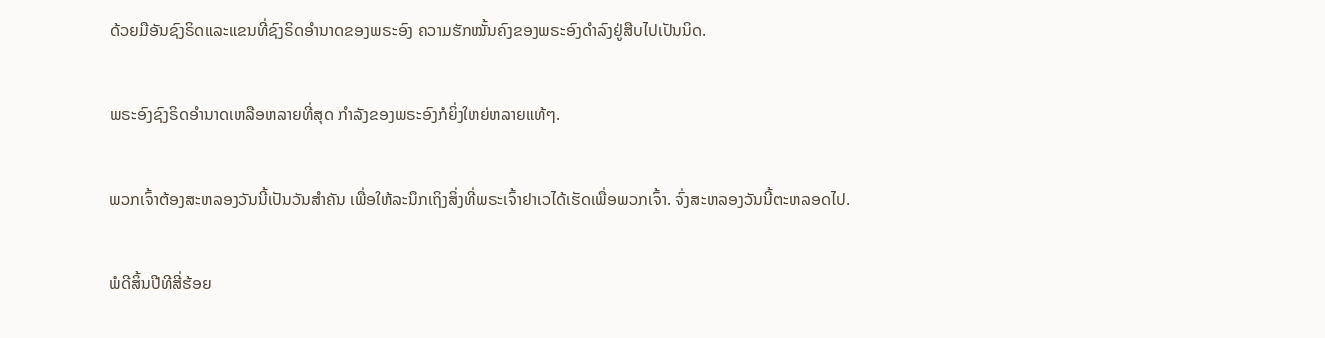ດ້ວຍມືອັນຊົງຣິດແລະແຂນທີ່ຊົງຣິດອຳນາດຂອງພຣະອົງ ຄວາມຮັກໝັ້ນຄົງຂອງພຣະອົງດຳລົງຢູ່ສືບໄປເປັນນິດ.


ພຣະອົງຊົງຣິດອຳນາດເຫລືອຫລາຍທີ່ສຸດ ກຳລັງຂອງພຣະອົງກໍຍິ່ງໃຫຍ່ຫລາຍແທ້ໆ.


ພວກເຈົ້າຕ້ອງສະຫລອງວັນນີ້ເປັນວັນສຳຄັນ ເພື່ອໃຫ້ລະນຶກເຖິງສິ່ງທີ່ພຣະເຈົ້າຢາເວໄດ້ເຮັດເພື່ອພວກເຈົ້າ. ຈົ່ງສະຫລອງວັນນີ້ຕະຫລອດໄປ.


ພໍດີສິ້ນປີທີສີ່ຮ້ອຍ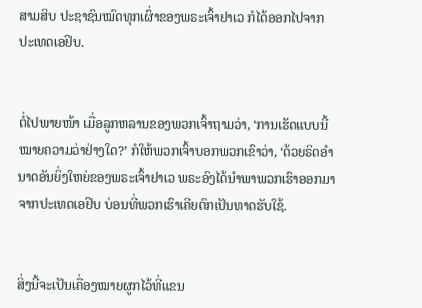ສາມສິບ ປະຊາຊົນໝົດທຸກເຜົ່າຂອງພຣະເຈົ້າຢາເວ ກໍໄດ້ອອກໄປຈາກປະເທດເອຢິບ.


ຕໍ່ໄປພາຍໜ້າ ເມື່ອລູກຫລານຂອງພວກເຈົ້າຖາມວ່າ, ‘ການເຮັດແບບນີ້ໝາຍຄວາມວ່າຢ່າງໃດ?’ ກໍໃຫ້ພວກເຈົ້າບອກພວກເຂົາວ່າ, ‘ດ້ວຍຣິດອຳນາດອັນຍິ່ງໃຫຍ່ຂອງພຣະເຈົ້າຢາເວ ພຣະອົງໄດ້ນຳພາພວກເຮົາອອກມາຈາກປະເທດເອຢິບ ບ່ອນທີ່ພວກເຮົາເຄີຍຕົກເປັນທາດຮັບໃຊ້.


ສິ່ງນີ້ຈະເປັນເຄື່ອງໝາຍຜູກໄວ້ທີ່ແຂນ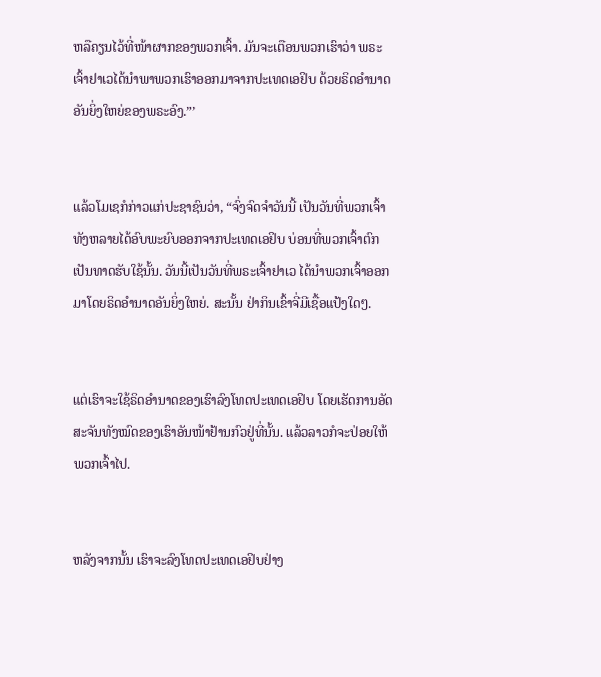ຫລືຄຽນໄວ້ທີ່ໜ້າຜາກຂອງພວກເຈົ້າ. ມັນຈະເຕືອນພວກເຮົາວ່າ ພຣະເຈົ້າຢາເວໄດ້ນຳພາພວກເຮົາອອກມາຈາກປະເທດເອຢິບ ດ້ວຍຣິດອຳນາດອັນຍິ່ງໃຫຍ່ຂອງພຣະອົງ.”’


ແລ້ວໂມເຊກໍກ່າວແກ່ປະຊາຊົນວ່າ, “ຈົ່ງຈົດຈຳວັນນີ້ ເປັນວັນທີ່ພວກເຈົ້າທັງຫລາຍໄດ້ອົບພະຍົບອອກຈາກປະເທດເອຢິບ ບ່ອນທີ່ພວກເຈົ້າຕົກເປັນທາດຮັບໃຊ້ນັ້ນ. ວັນນີ້ເປັນວັນທີ່ພຣະເຈົ້າຢາເວ ໄດ້ນຳພວກເຈົ້າອອກມາໂດຍຣິດອຳນາດອັນຍິ່ງໃຫຍ່. ສະນັ້ນ ຢ່າກິນເຂົ້າຈີ່ມີເຊື້ອແປ້ງໃດໆ.


ແຕ່ເຮົາຈະໃຊ້ຣິດອຳນາດຂອງເຮົາລົງໂທດປະເທດເອຢິບ ໂດຍເຮັດການອັດສະຈັນທັງໝົດຂອງເຮົາອັນໜ້າຢ້ານກົວຢູ່ທີ່ນັ້ນ. ແລ້ວລາວກໍຈະປ່ອຍໃຫ້ພວກເຈົ້າໄປ.


ຫລັງຈາກນັ້ນ ເຮົາຈະລົງໂທດປະເທດເອຢິບຢ່າງ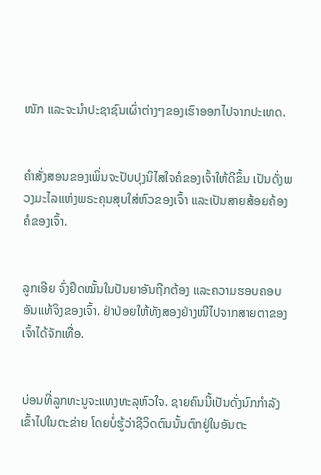ໜັກ ແລະຈະນຳປະຊາຊົນເຜົ່າຕ່າງໆຂອງເຮົາອອກໄປຈາກປະເທດ.


ຄຳສັ່ງສອນຂອງເພິ່ນຈະປັບປຸງນິໄສໃຈຄໍຂອງເຈົ້າໃຫ້ດີຂຶ້ນ ເປັນດັ່ງພວງມະໄລແຫ່ງພຣະຄຸນສຸບໃສ່ຫົວຂອງເຈົ້າ ແລະເປັນສາຍສ້ອຍຄ້ອງຄໍຂອງເຈົ້າ.


ລູກເອີຍ ຈົ່ງຢຶດໝັ້ນໃນປັນຍາອັນຖືກຕ້ອງ ແລະຄວາມຮອບຄອບອັນແທ້ຈິງຂອງເຈົ້າ. ຢ່າປ່ອຍໃຫ້ທັງສອງຢ່າງໜີໄປຈາກສາຍຕາຂອງເຈົ້າໄດ້ຈັກເທື່ອ.


ບ່ອນທີ່ລູກທະນູຈະແທງທະລຸຫົວໃຈ. ຊາຍຄົນນີ້ເປັນດັ່ງນົກກຳລັງເຂົ້າໄປໃນຕະຂ່າຍ ໂດຍບໍ່ຮູ້ວ່າຊີວິດຕົນນັ້ນຕົກຢູ່ໃນອັນຕະ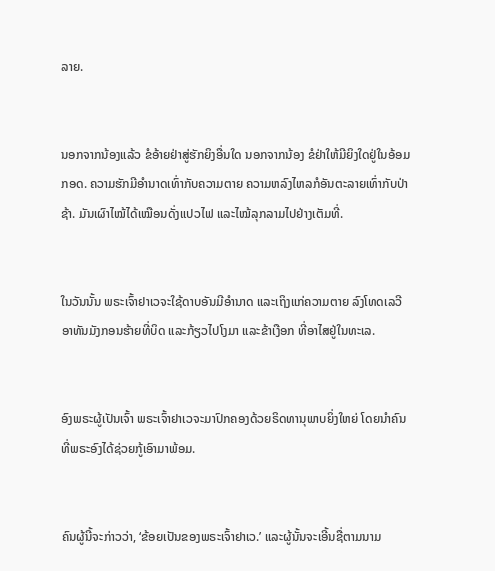ລາຍ.


ນອກຈາກນ້ອງແລ້ວ ຂໍອ້າຍຢ່າສູ່ຮັກຍິງອື່ນໃດ ນອກຈາກນ້ອງ ຂໍຢ່າໃຫ້ມີຍິງໃດຢູ່ໃນອ້ອມກອດ. ຄວາມຮັກມີອຳນາດເທົ່າກັບຄວາມຕາຍ ຄວາມຫລົງໄຫລກໍອັນຕະລາຍເທົ່າກັບປ່າຊ້າ. ມັນເຜົາໄໝ້ໄດ້ເໝືອນດັ່ງແປວໄຟ ແລະໄໝ້ລຸກລາມໄປຢ່າງເຕັມທີ່.


ໃນວັນນັ້ນ ພຣະເຈົ້າຢາເວຈະໃຊ້ດາບອັນມີອຳນາດ ແລະເຖິງແກ່ຄວາມຕາຍ ລົງໂທດເລວີອາທັນມັງກອນຮ້າຍທີ່ບິດ ແລະກ້ຽວໄປໂງມາ ແລະຂ້າເງືອກ ທີ່ອາໄສຢູ່ໃນທະເລ.


ອົງພຣະຜູ້ເປັນເຈົ້າ ພຣະເຈົ້າຢາເວຈະມາປົກຄອງດ້ວຍຣິດທານຸພາບຍິ່ງໃຫຍ່ ໂດຍນຳຄົນທີ່ພຣະອົງໄດ້ຊ່ວຍກູ້ເອົາມາພ້ອມ.


ຄົນຜູ້ນີ້ຈະກ່າວວ່າ, ‘ຂ້ອຍເປັນຂອງພຣະເຈົ້າຢາເວ.’ ແລະຜູ້ນັ້ນຈະເອີ້ນຊື່ຕາມນາມ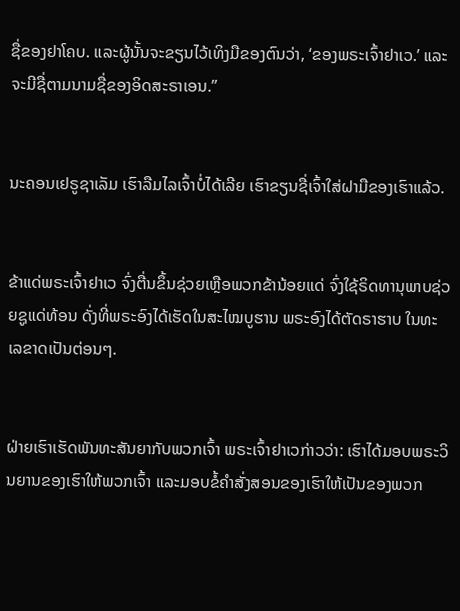ຊື່ຂອງຢາໂຄບ. ແລະຜູ້ນັ້ນຈະຂຽນໄວ້ເທິງມືຂອງຕົນວ່າ, ‘ຂອງພຣະເຈົ້າຢາເວ.’ ແລະຈະມີຊື່ຕາມນາມຊື່ຂອງອິດສະຣາເອນ.”


ນະຄອນເຢຣູຊາເລັມ ເຮົາລືມໄລເຈົ້າບໍ່ໄດ້ເລີຍ ເຮົາຂຽນຊື່ເຈົ້າໃສ່ຝາມືຂອງເຮົາແລ້ວ.


ຂ້າແດ່ພຣະເຈົ້າຢາເວ ຈົ່ງຕື່ນຂຶ້ນຊ່ວຍເຫຼືອພວກຂ້ານ້ອຍແດ່ ຈົ່ງໃຊ້ຣິດທານຸພາບຊ່ວຍຊູແດ່ທ້ອນ ດັ່ງທີ່ພຣະອົງໄດ້ເຮັດໃນສະໄໝບູຮານ ພຣະອົງໄດ້ຕັດຣາຮາບ ໃນທະເລຂາດເປັນຕ່ອນໆ.


ຝ່າຍເຮົາເຮັດພັນທະສັນຍາກັບພວກເຈົ້າ ພຣະເຈົ້າຢາເວກ່າວວ່າ: ເຮົາໄດ້ມອບພຣະວິນຍານຂອງເຮົາໃຫ້ພວກເຈົ້າ ແລະມອບຂໍ້ຄຳສັ່ງສອນຂອງເຮົາໃຫ້ເປັນຂອງພວກ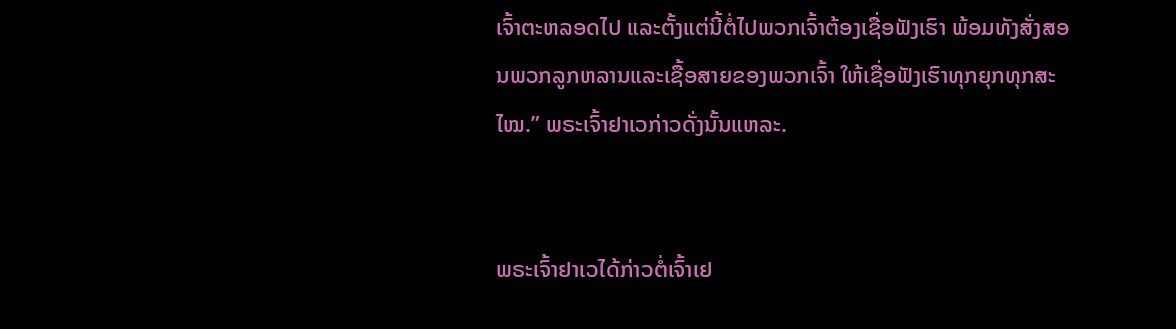ເຈົ້າຕະຫລອດໄປ ແລະຕັ້ງແຕ່ນີ້ຕໍ່ໄປພວກເຈົ້າຕ້ອງເຊື່ອຟັງເຮົາ ພ້ອມທັງສັ່ງສອນພວກລູກຫລານແລະເຊື້ອສາຍຂອງພວກເຈົ້າ ໃຫ້ເຊື່ອຟັງເຮົາທຸກຍຸກທຸກສະໄໝ.” ພຣະເຈົ້າຢາເວກ່າວດັ່ງນັ້ນແຫລະ.


ພຣະເຈົ້າຢາເວໄດ້ກ່າວຕໍ່ເຈົ້າເຢ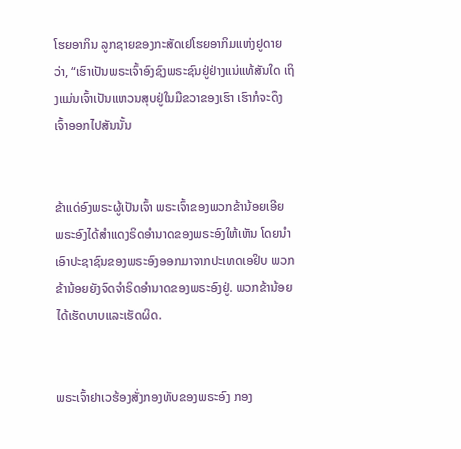ໂຮຍອາກິນ ລູກຊາຍຂອງກະສັດເຢໂຮຍອາກິມແຫ່ງຢູດາຍວ່າ, “ເຮົາເປັນພຣະເຈົ້າອົງຊົງພຣະຊົນຢູ່ຢ່າງແນ່ແທ້ສັນໃດ ເຖິງແມ່ນເຈົ້າເປັນແຫວນສຸບຢູ່ໃນມືຂວາຂອງເຮົາ ເຮົາກໍຈະດຶງເຈົ້າອອກໄປສັນນັ້ນ


ຂ້າແດ່ອົງພຣະຜູ້ເປັນເຈົ້າ ພຣະເຈົ້າຂອງພວກຂ້ານ້ອຍເອີຍ ພຣະອົງໄດ້ສຳແດງຣິດອຳນາດຂອງພຣະອົງໃຫ້ເຫັນ ໂດຍນຳເອົາປະຊາຊົນຂອງພຣະອົງອອກມາຈາກປະເທດເອຢິບ ພວກຂ້ານ້ອຍຍັງຈົດຈຳຣິດອຳນາດຂອງພຣະອົງຢູ່. ພວກຂ້ານ້ອຍໄດ້ເຮັດບາບແລະເຮັດຜິດ.


ພຣະເຈົ້າຢາເວຮ້ອງສັ່ງກອງທັບຂອງພຣະອົງ ກອງ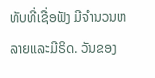ທັບທີ່ເຊື່ອຟັງ ມີຈຳນວນຫລາຍແລະມີຣິດ. ວັນຂອງ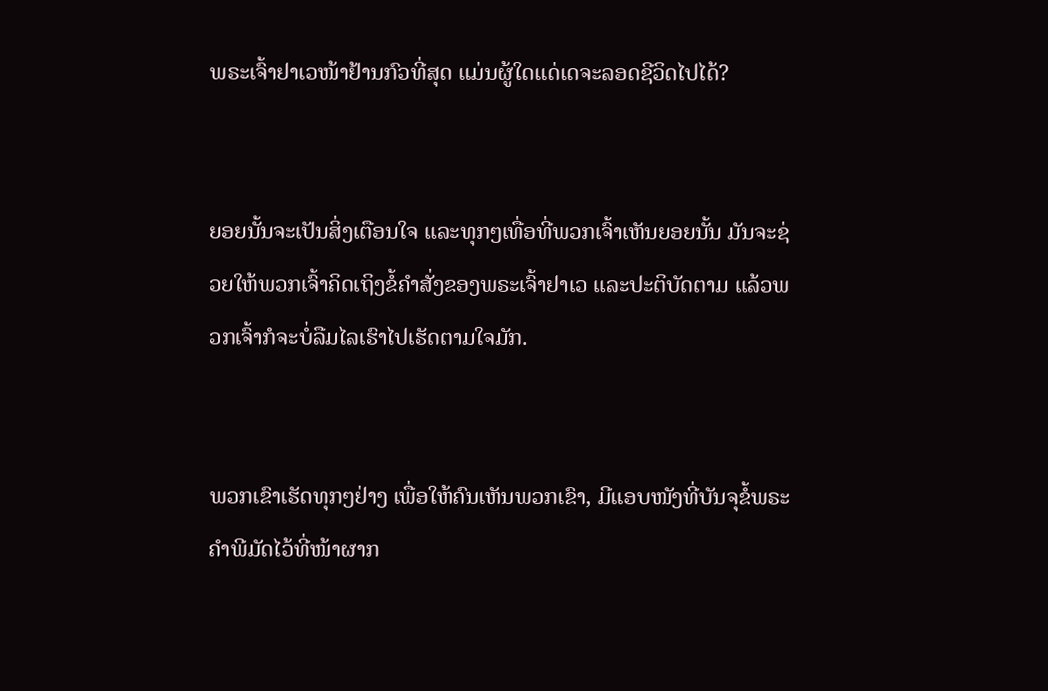ພຣະເຈົ້າຢາເວໜ້າຢ້ານກົວທີ່ສຸດ ແມ່ນຜູ້ໃດແດ່ເດຈະລອດຊີວິດໄປໄດ້?


ຍອຍນັ້ນຈະເປັນສິ່ງເຕືອນໃຈ ແລະທຸກໆເທື່ອທີ່ພວກເຈົ້າເຫັນຍອຍນັ້ນ ມັນຈະຊ່ວຍໃຫ້ພວກເຈົ້າຄິດເຖິງຂໍ້ຄຳສັ່ງຂອງພຣະເຈົ້າຢາເວ ແລະປະຕິບັດຕາມ ແລ້ວພວກເຈົ້າກໍຈະບໍ່ລືມໄລເຮົາໄປເຮັດຕາມໃຈມັກ.


ພວກເຂົາເຮັດທຸກໆຢ່າງ ເພື່ອໃຫ້ຄົນເຫັນພວກເຂົາ, ມີແອບໜັງທີ່ບັນຈຸຂໍ້ພຣະຄຳພີມັດໄວ້ທີ່ໜ້າຜາກ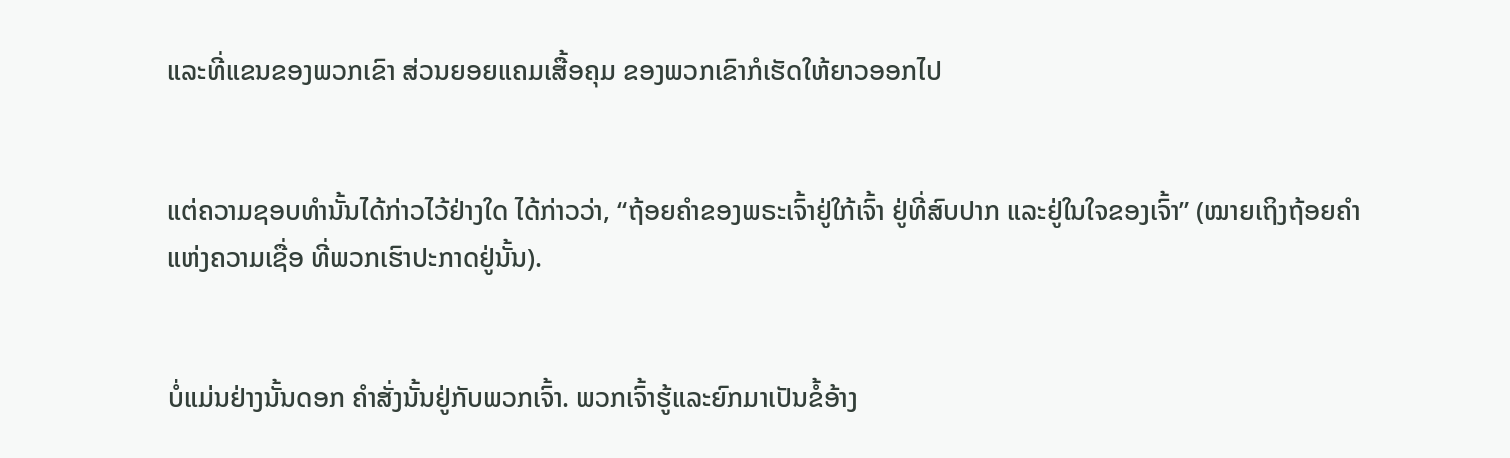ແລະທີ່ແຂນຂອງພວກເຂົາ ສ່ວນຍອຍແຄມເສື້ອຄຸມ ຂອງພວກເຂົາກໍເຮັດໃຫ້ຍາວອອກໄປ


ແຕ່ຄວາມຊອບທຳນັ້ນໄດ້ກ່າວໄວ້ຢ່າງໃດ ໄດ້ກ່າວວ່າ, “ຖ້ອຍຄຳຂອງພຣະເຈົ້າຢູ່ໃກ້ເຈົ້າ ຢູ່ທີ່ສົບປາກ ແລະຢູ່ໃນໃຈຂອງເຈົ້າ” (ໝາຍເຖິງຖ້ອຍຄຳແຫ່ງຄວາມເຊື່ອ ທີ່ພວກເຮົາປະກາດຢູ່ນັ້ນ).


ບໍ່ແມ່ນຢ່າງນັ້ນດອກ ຄຳສັ່ງນັ້ນຢູ່ກັບພວກເຈົ້າ. ພວກເຈົ້າຮູ້ແລະຍົກມາເປັນຂໍ້ອ້າງ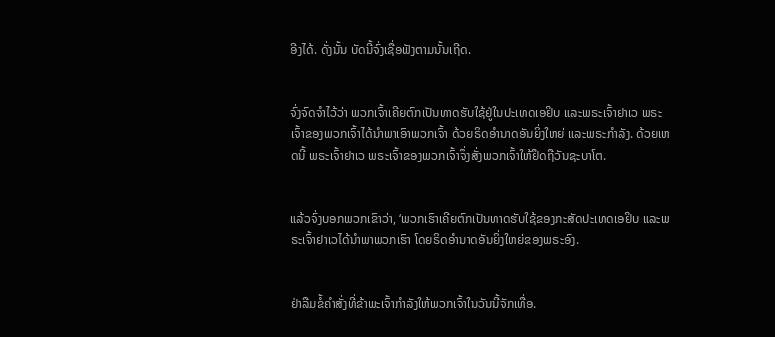ອີງໄດ້. ດັ່ງນັ້ນ ບັດນີ້ຈົ່ງເຊື່ອຟັງຕາມນັ້ນເຖີດ.


ຈົ່ງຈົດຈຳໄວ້ວ່າ ພວກເຈົ້າເຄີຍຕົກເປັນທາດຮັບໃຊ້ຢູ່ໃນປະເທດເອຢິບ ແລະພຣະເຈົ້າຢາເວ ພຣະເຈົ້າຂອງພວກເຈົ້າໄດ້ນຳພາເອົາພວກເຈົ້າ ດ້ວຍຣິດອຳນາດອັນຍິ່ງໃຫຍ່ ແລະພຣະກຳລັງ. ດ້ວຍເຫດນີ້ ພຣະເຈົ້າຢາເວ ພຣະເຈົ້າຂອງພວກເຈົ້າຈຶ່ງສັ່ງພວກເຈົ້າໃຫ້ຢຶດຖືວັນຊະບາໂຕ.


ແລ້ວຈົ່ງບອກພວກເຂົາວ່າ, ‘ພວກເຮົາເຄີຍຕົກເປັນທາດຮັບໃຊ້ຂອງກະສັດປະເທດເອຢິບ ແລະພຣະເຈົ້າຢາເວໄດ້ນຳພາພວກເຮົາ ໂດຍຣິດອຳນາດອັນຍິ່ງໃຫຍ່ຂອງພຣະອົງ.


ຢ່າລືມຂໍ້ຄຳສັ່ງທີ່ຂ້າພະເຈົ້າກຳລັງໃຫ້ພວກເຈົ້າໃນວັນນີ້ຈັກເທື່ອ.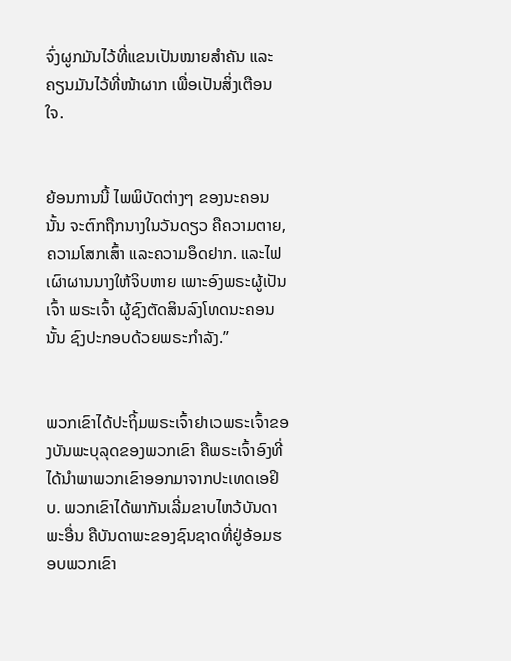ຈົ່ງຜູກມັນໄວ້ທີ່ແຂນເປັນໝາຍສຳຄັນ ແລະຄຽນມັນໄວ້ທີ່ໜ້າຜາກ ເພື່ອເປັນສິ່ງເຕືອນໃຈ.


ຍ້ອນການນີ້ ໄພພິບັດຕ່າງໆ ຂອງນະຄອນນັ້ນ ຈະຕົກຖືກນາງໃນວັນດຽວ ຄືຄວາມຕາຍ, ຄວາມໂສກເສົ້າ ແລະຄວາມອຶດຢາກ. ແລະໄຟເຜົາຜານນາງໃຫ້ຈິບຫາຍ ເພາະອົງພຣະຜູ້ເປັນເຈົ້າ ພຣະເຈົ້າ ຜູ້ຊົງຕັດສິນລົງໂທດນະຄອນນັ້ນ ຊົງປະກອບດ້ວຍພຣະກຳລັງ.”


ພວກເຂົາໄດ້ປະຖິ້ມພຣະເຈົ້າຢາເວພຣະເຈົ້າຂອງບັນພະບຸລຸດຂອງພວກເຂົາ ຄືພຣະເຈົ້າອົງທີ່ໄດ້ນຳພາພວກເຂົາອອກມາຈາກປະເທດເອຢິບ. ພວກເຂົາໄດ້ພາກັນເລີ່ມຂາບໄຫວ້ບັນດາພະອື່ນ ຄືບັນດາພະຂອງຊົນຊາດທີ່ຢູ່ອ້ອມຮອບພວກເຂົາ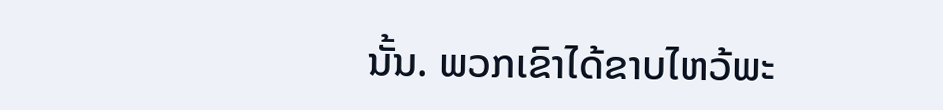ນັ້ນ. ພວກເຂົາໄດ້ຂາບໄຫວ້ພະ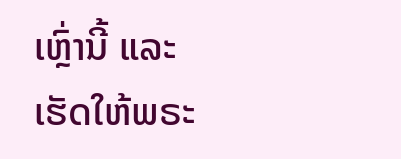ເຫຼົ່ານີ້ ແລະເຮັດໃຫ້ພຣະ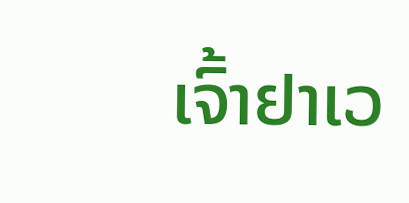ເຈົ້າຢາເວ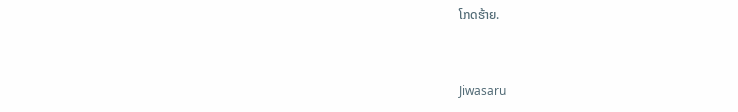ໂກດຮ້າຍ.


Jiwasaru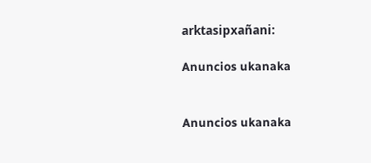arktasipxañani:

Anuncios ukanaka


Anuncios ukanaka